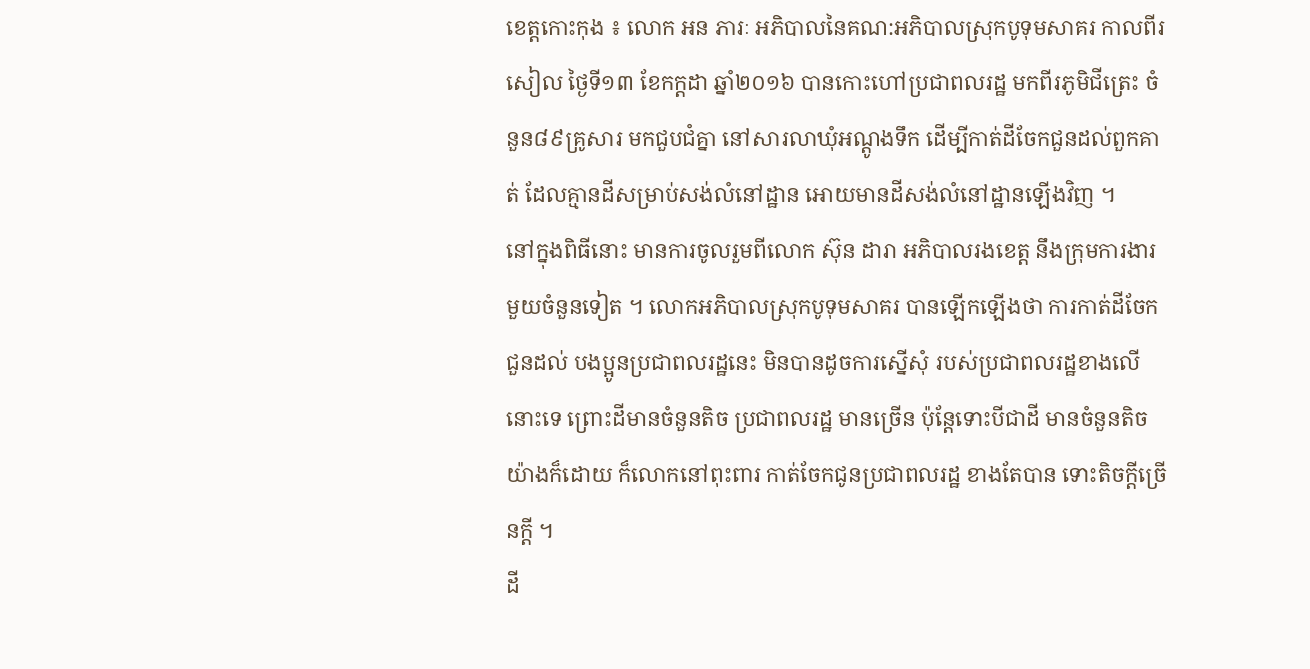ខេត្តកោះកុង ៖ លោក អន ភារៈ អភិបាលនៃគណ:អភិបាលស្រុកបូទុមសាគរ កាលពីរសៀល ថ្ងៃទី១៣ ខែកក្តដា ឆ្នាំ២០១៦ បានកោះហៅប្រជាពលរដ្ឋ មកពីរភូមិជីត្រេះ ចំនួន៨៩គ្រូសារ មកជួបជំគ្នា នៅសារលាឃុំអណ្តូងទឹក ដើម្បីកាត់ដីចែកជួនដល់ពួកគាត់ ដែលគ្មានដីសម្រាប់សង់លំនៅដ្ឋាន អោយមានដីសង់លំនៅដ្ឋានឡើងវិញ ។
នៅក្នុងពិធីនោះ មានការចូលរួមពីលោក ស៊ុន ដារា អភិបាលរងខេត្ត នឹងក្រុមការងារ មួយចំនួនទៀត ។ លោកអភិបាលស្រុកបូទុមសាគរ បានឡើកឡើងថា ការកាត់ដីចែកជួនដល់ បងប្អូនប្រជាពលរដ្ឋនេះ មិនបានដូចការស្នើសុំ របស់ប្រជាពលរដ្ឋខាងលើនោះទេ ព្រោះដីមានចំនួនតិច ប្រជាពលរដ្ឋ មានច្រើន ប៉ុន្តែទោះបីជាដី មានចំនួនតិច យ៉ាងក៏ដោយ ក៏លោកនៅពុះពារ កាត់ចែកជូនប្រជាពលរដ្ឋ ខាងតែបាន ទោះតិចក្ដីច្រើនក្ដី ។
ដី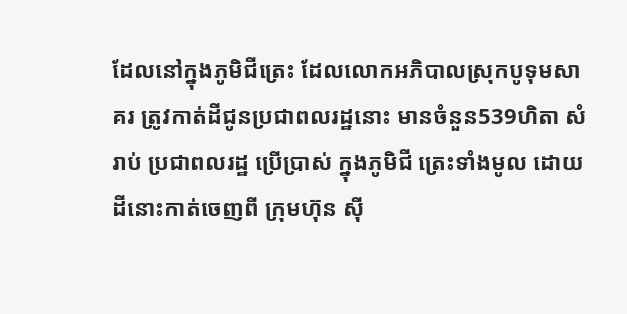ដែលនៅក្នុងភូមិជីត្រេះ ដែលលោកអភិបាលស្រុកបូទុមសាគរ ត្រូវកាត់ដីជូនប្រជាពលរដ្ឋនោះ មានចំនួន539ហិតា សំរាប់ ប្រជាពលរដ្ឋ ប្រើប្រាស់ ក្នុងភូមិជី ត្រេះទាំងមូល ដោយដីនោះកាត់ចេញពី ក្រុមហ៊ុន ស៊ី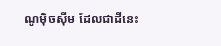ណូម៉ិចស៊ីម ដែលជាដីនេះ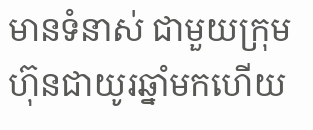មានទំនាស់ ជាមួយក្រុមហ៊ុនជាយូរឆ្នាំមកហើយ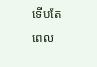ទើបតែ ពេល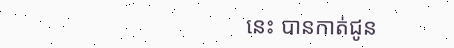នេះ បានកាត់ជូន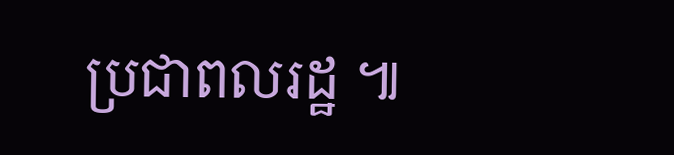ប្រជាពលរដ្ឋ ៕